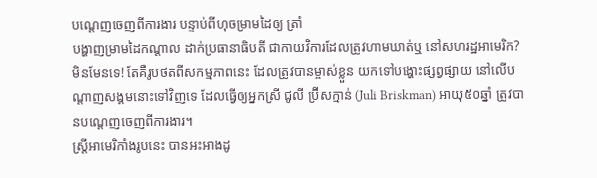បណ្ដេញចេញពីការងារ បន្ទាប់ពីហុចម្រាមដៃឲ្យ ត្រាំ
បង្ហាញម្រាមដៃកណ្ដាល ដាក់ប្រធានាធិបតី ជាកាយវិការដែលត្រូវហាមឃាត់ឬ នៅសហរដ្ឋអាមេរិក? មិនមែនទេ! តែគឺរូបថតពីសកម្មភាពនេះ ដែលត្រូវបានម្ចាស់ខ្លួន យកទៅបង្ហោះផ្សព្វផ្សាយ នៅលើបណ្ដាញសង្គមនោះទៅវិញទេ ដែលធ្វើឲ្យអ្នកស្រី ជូលី ប្រ៊ីសក្មាន់ (Juli Briskman) អាយុ៥០ឆ្នាំ ត្រូវបានបណ្ដេញចេញពីការងារ។
ស្ត្រីអាមេរិកាំងរូបនេះ បានអះអាងដូ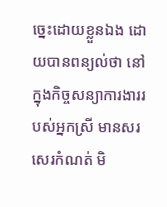ច្នេះដោយខ្លួនឯង ដោយបានពន្យល់ថា នៅក្នុងកិច្ចសន្យាការងាររបស់អ្នកស្រី មានសរសេរកំណត់ មិ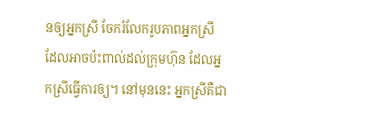នឲ្យអ្នកស្រី ចែករំលែករូបភាពអ្នកស្រី ដែលអាចប៉ះពាល់ដល់ក្រុមហ៊ុន ដែលអ្នកស្រីធ្វើការឲ្យ។ នៅមុននេះ អ្នកស្រីគឺជា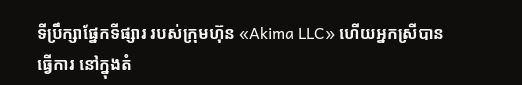ទីប្រឹក្សាផ្នែកទីផ្សារ របស់ក្រុមហ៊ុន «Akima LLC» ហើយអ្នកស្រីបានធ្វើការ នៅក្នុងតំ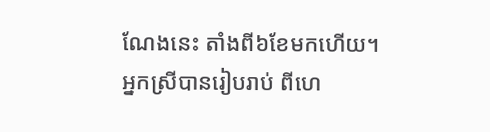ណែងនេះ តាំងពី៦ខែមកហើយ។
អ្នកស្រីបានរៀបរាប់ ពីហេ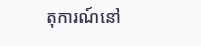តុការណ៍នៅ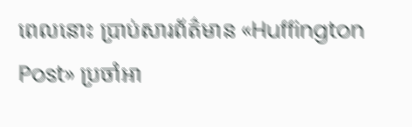ពេលនោះ ប្រាប់សារព័ត៌មាន «Huffington Post» ប្រចាំអា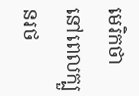មេរិកថា នៅពេលក្បួនរថ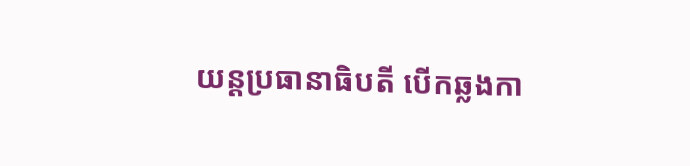យន្ដប្រធានាធិបតី បើកឆ្លងកា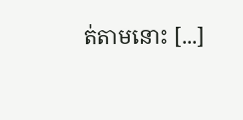ត់តាមនោះ [...]